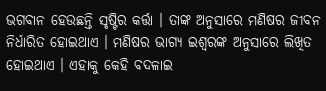ଭଗବାନ ହେଉଛନ୍ତି ସୃଷ୍ଟିର କର୍ତ୍ତା । ତାଙ୍କ ଅନୁସାରେ ମଣିଷର ଜୀବନ ନିର୍ଧାରିତ ହୋଇଥାଏ । ମଣିଷର ଭାଗ୍ୟ ଇଶ୍ଵରଙ୍କ ଅନୁସାରେ ଲିଖିତ ହୋଇଥାଏ । ଏହାକୁ କେହି ବଦଳାଇ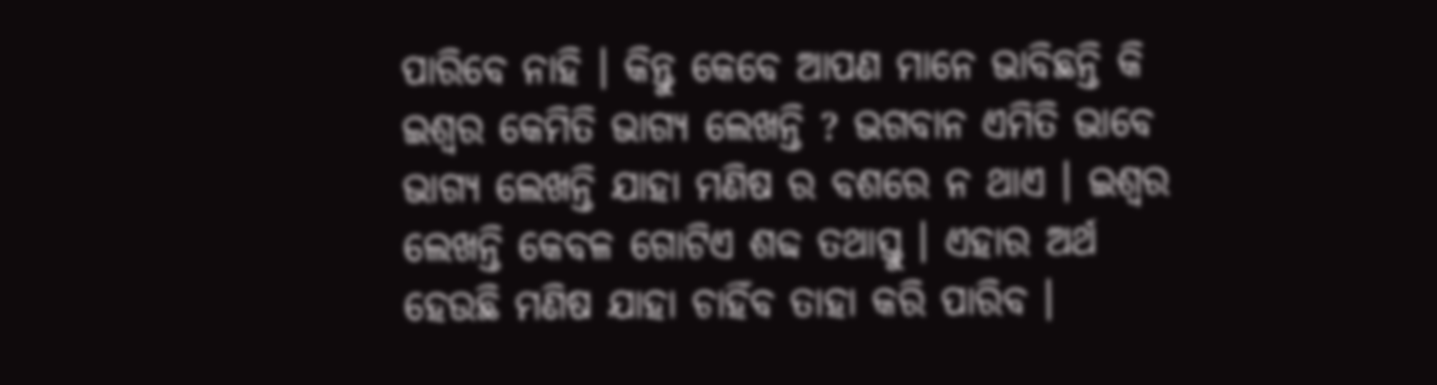ପାରିବେ ନାହି । କିନ୍ତୁ କେବେ ଆପଣ ମାନେ ଭାବିଛନ୍ତି କି ଇଶ୍ଵର କେମିତି ଭାଗ୍ୟ ଲେଖନ୍ତି ? ଭଗବାନ ଏମିତି ଭାବେ ଭାଗ୍ୟ ଲେଖନ୍ତି ଯାହା ମଣିଷ ର ବଶରେ ନ ଥାଏ । ଇଶ୍ଵର ଲେଖନ୍ତି କେବଳ ଗୋଟିଏ ଶବ୍ଦ ତଥାସ୍ତୁ । ଏହାର ଅର୍ଥ ହେଉଛି ମଣିଷ ଯାହା ଚାହିଁବ ତାହା କରି ପାରିବ ।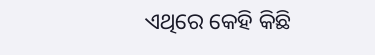ଏଥିରେ କେହି କିଛି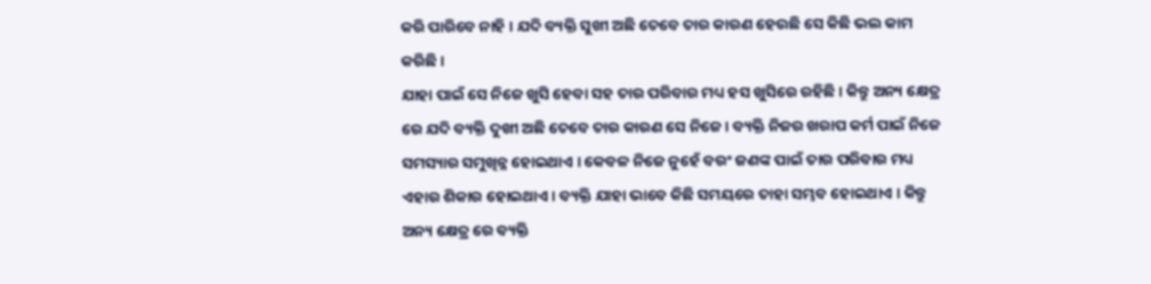କରି ପାରିବେ ନାହି । ଯଦି ବ୍ୟକ୍ତି ସୁଖୀ ଅଛି ତେବେ ତାର କାରଣ ହେଉଛି ସେ କିଛି ଭଲ କାମ କରିଛି ।
ଯାହା ପାଇଁ ସେ ନିଜେ ଖୁସି ହେବା ସହ ତାର ପରିବାର ମଧ୍ୟ ହସ ଖୁସିରେ ରହିଛି । କିନ୍ତୁ ଅନ୍ୟ କ୍ଷେତ୍ର ରେ ଯଦି ବ୍ୟକ୍ତି ଦୁଖୀ ଅଛି ତେବେ ତାର କାରଣ ସେ ନିଜେ । ବ୍ୟକ୍ତି ନିଜର ଖରାପ କର୍ମ ପାଇଁ ନିଜେ ସମସ୍ୟାର ସମୁଖିନ୍ନ ହୋଇଥାଏ । କେବଳ ନିଜେ ନୁହେଁ ବରଂ ଜଣଙ୍କ ପାଇଁ ତାର ପରିବାର ମଧ୍ୟ ଏହାର ଶିକାର ହୋଇଥାଏ । ବ୍ୟକ୍ତି ଯାହା ଭାବେ କିଛି ସମୟରେ ତାହା ସମ୍ଭବ ହୋଇଥାଏ । କିନ୍ତୁ ଅନ୍ୟ କ୍ଷେତ୍ର ରେ ବ୍ୟକ୍ତି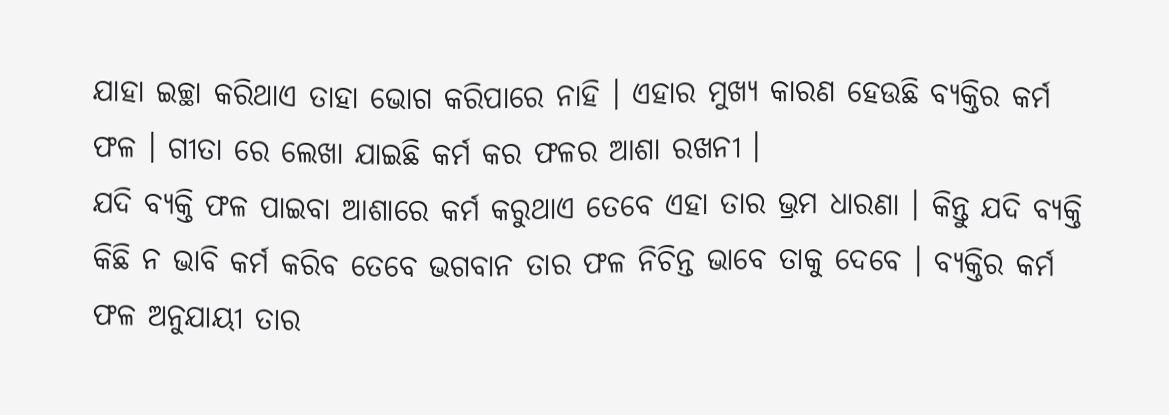ଯାହା ଇଚ୍ଛା କରିଥାଏ ତାହା ଭୋଗ କରିପାରେ ନାହି । ଏହାର ମୁଖ୍ୟ କାରଣ ହେଉଛି ବ୍ଯକ୍ତିର କର୍ମ ଫଳ । ଗୀତା ରେ ଲେଖା ଯାଇଛି କର୍ମ କର ଫଳର ଆଶା ରଖନୀ ।
ଯଦି ବ୍ୟକ୍ତି ଫଳ ପାଇବା ଆଶାରେ କର୍ମ କରୁଥାଏ ତେବେ ଏହା ତାର ଭ୍ରମ ଧାରଣା । କିନ୍ତୁ ଯଦି ବ୍ୟକ୍ତି କିଛି ନ ଭାବି କର୍ମ କରିବ ତେବେ ଭଗବାନ ତାର ଫଳ ନିଚିନ୍ତ ଭାବେ ତାକୁ ଦେବେ । ବ୍ଯକ୍ତିର କର୍ମ ଫଳ ଅନୁଯାୟୀ ତାର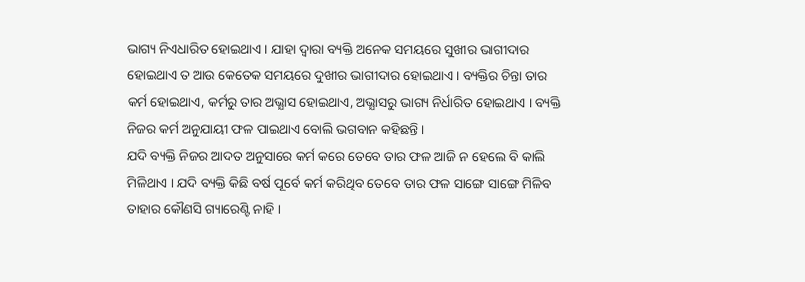ଭାଗ୍ୟ ନିଏଧାରିତ ହୋଇଥାଏ । ଯାହା ଦ୍ଵାରା ବ୍ୟକ୍ତି ଅନେକ ସମୟରେ ସୁଖୀର ଭାଗୀଦାର ହୋଇଥାଏ ତ ଆଉ କେତେକ ସମୟରେ ଦୁଖୀର ଭାଗୀଦାର ହୋଇଥାଏ । ବ୍ୟକ୍ତିର ଚିନ୍ତା ତାର କର୍ମ ହୋଇଥାଏ, କର୍ମରୁ ତାର ଅଭ୍ଯାସ ହୋଇଥାଏ, ଅଭ୍ଯାସରୁ ଭାଗ୍ୟ ନିର୍ଧାରିତ ହୋଇଥାଏ । ବ୍ୟକ୍ତି ନିଜର କର୍ମ ଅନୁଯାୟୀ ଫଳ ପାଇଥାଏ ବୋଲି ଭଗବାନ କହିଛନ୍ତି ।
ଯଦି ବ୍ୟକ୍ତି ନିଜର ଆଦତ ଅନୁସାରେ କର୍ମ କରେ ତେବେ ତାର ଫଳ ଆଜି ନ ହେଲେ ବି କାଲି ମିଳିଥାଏ । ଯଦି ବ୍ୟକ୍ତି କିଛି ବର୍ଷ ପୂର୍ବେ କର୍ମ କରିଥିବ ତେବେ ତାର ଫଳ ସାଙ୍ଗେ ସାଙ୍ଗେ ମିଳିବ ତାହାର କୌଣସି ଗ୍ୟାରେଣ୍ଟି ନାହି ।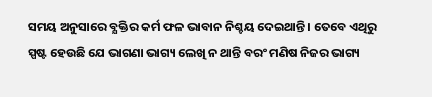ସମୟ ଅନୁସାରେ ବ୍ଯକ୍ତିର କର୍ମ ଫଳ ଭାବାନ ନିଶ୍ଚୟ ଦେଇଥାନ୍ତି । ତେବେ ଏଥିରୁ ସ୍ପଷ୍ଟ ହେଉଛି ଯେ ଭାଗଣା ଭାଗ୍ୟ ଲେଖି ନ ଥାନ୍ତି ବରଂ ମଣିଷ ନିଜର ଭାଗ୍ୟ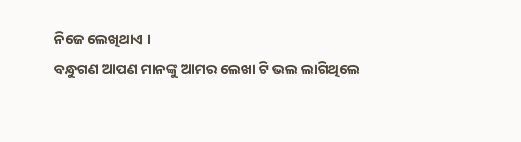ନିଜେ ଲେଖିଥାଏ ।
ବନ୍ଧୁଗଣ ଆପଣ ମାନଙ୍କୁ ଆମର ଲେଖା ଟି ଭଲ ଲାଗିଥିଲେ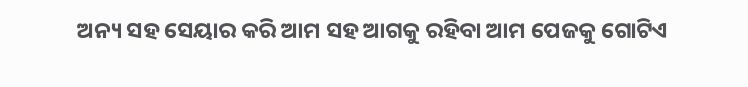ଅନ୍ୟ ସହ ସେୟାର କରି ଆମ ସହ ଆଗକୁ ରହିବା ଆମ ପେଜକୁ ଗୋଟିଏ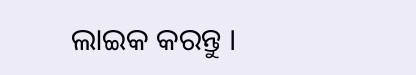ଲାଇକ କରନ୍ତୁ ।